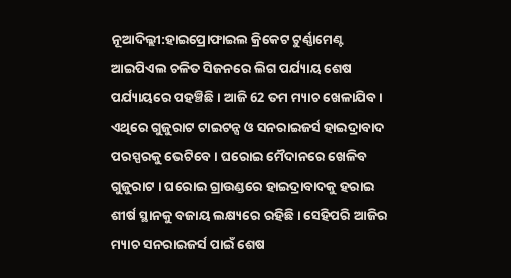ନୂଆଦିଲ୍ଲୀ:ହାଇପ୍ରୋଫାଇଲ କ୍ରିକେଟ ଟୁର୍ଣ୍ଣାମେଣ୍ଟ ଆଇପିଏଲ ଚଳିତ ସିଜନରେ ଲିଗ ପର୍ଯ୍ୟାୟ ଶେଷ ପର୍ଯ୍ୟାୟରେ ପହଞ୍ଚିଛି । ଆଜି 62 ତମ ମ୍ୟାଚ ଖେଳାଯିବ । ଏଥିରେ ଗୁଜୁରାଟ ଟାଇଟନ୍ସ ଓ ସନରାଇଜର୍ସ ହାଇଦ୍ରାବାଦ ପରସ୍ପରକୁ ଭେଟିବେ । ଘରୋଇ ମୈଦାନରେ ଖେଳିବ ଗୁଜୁରାଟ । ଘରୋଇ ଗ୍ରାଉଣ୍ଡରେ ହାଇଦ୍ରାବାଦକୁ ହରାଇ ଶୀର୍ଷ ସ୍ଥାନକୁ ବଜାୟ ଲକ୍ଷ୍ୟରେ ରହିଛି । ସେହିପରି ଆଜିର ମ୍ୟାଚ ସନରାଇଜର୍ସ ପାଇଁ ଶେଷ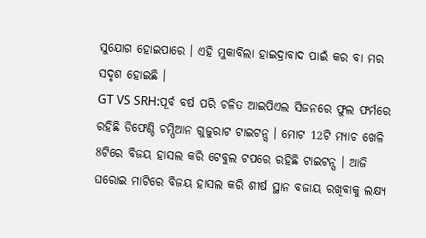ସୁଯୋଗ ହୋଇପାରେ । ଏହି ମୁକାବିଲା ହାଇଦ୍ରାବାଦ ପାଇଁ କର ବା ମର ସଦୃଶ ହୋଇଛି ।
GT VS SRH:ପୂର୍ବ ବର୍ଷ ପରି ଚଳିତ ଆଇପିଏଲ ସିଜନରେ ଫୁଲ ଫର୍ମରେ ରହିଛି ଡିଫେଣ୍ଡି ଚମ୍ପିଆନ ଗୁଜୁରାଟ ଟାଇଟନ୍ସ । ମୋଟ 12ଟି ମ୍ୟାଚ ଖେଳି 8ଟିରେ ବିଜୟ ହାସଲ କରି ଟେବୁଲ ଟପରେ ରହିଛି ଟାଇଟନ୍ସ । ଆଜି ଘରୋଇ ମାଟିରେ ବିଜୟ ହାସଲ କରି ଶୀର୍ଷ ସ୍ଥାନ ବଜାୟ ରଖିବାକୁ ଲକ୍ଷ୍ୟ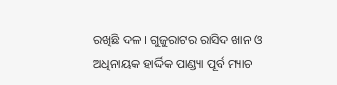ରଖିଛି ଦଳ । ଗୁଜୁରାଟର ରାସିଦ ଖାନ ଓ ଅଧିନାୟକ ହାର୍ଦ୍ଦିକ ପାଣ୍ଡ୍ୟା ପୂର୍ବ ମ୍ୟାଚ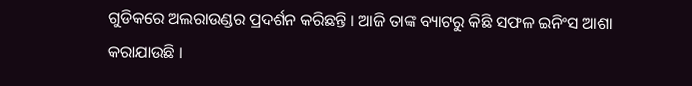ଗୁଡିକରେ ଅଲରାଉଣ୍ଡର ପ୍ରଦର୍ଶନ କରିଛନ୍ତି । ଆଜି ତାଙ୍କ ବ୍ୟାଟରୁ କିଛି ସଫଳ ଇନିଂସ ଆଶା କରାଯାଉଛି ।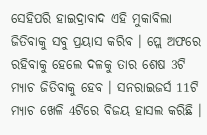ସେହିପରି ହାଇଦ୍ରାବାଦ ଏହି ମୁକାବିଲା ଜିତିବାକୁ ସବୁ ପ୍ରୟାସ କରିବ । ପ୍ଲେ ଅଫରେ ରହିବାକୁ ହେଲେ ଦଳକୁ ତାର ଶେଷ 3ଟି ମ୍ୟାଚ ଜିତିବାକୁ ହେବ । ସନରାଇଜର୍ସ 11ଟି ମ୍ୟାଚ ଖେଳି 4ଟିରେ ବିଜୟ ହାସଲ କରିଛି ।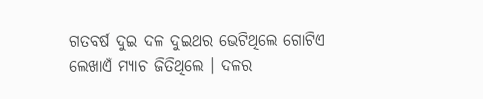ଗତବର୍ଷ ଦୁଇ ଦଳ ଦୁଇଥର ଭେଟିଥିଲେ ଗୋଟିଏ ଲେଖାଏଁ ମ୍ୟାଚ ଜିତିଥିଲେ । ଦଳର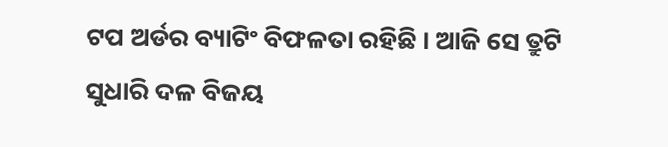ଟପ ଅର୍ଡର ବ୍ୟାଟିଂ ବିଫଳତା ରହିଛି । ଆଜି ସେ ତ୍ରୁଟି ସୁଧାରି ଦଳ ବିଜୟ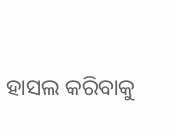ହାସଲ କରିବାକୁ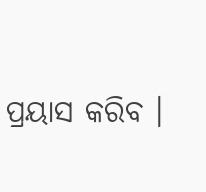ପ୍ରୟାସ କରିବ ।